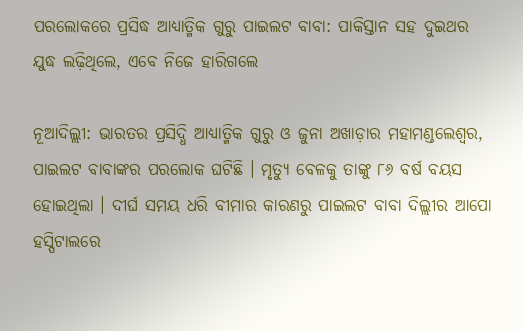ପରଲୋକରେ ପ୍ରସିଦ୍ଧ ଆଧ୍ୟାତ୍ମିକ ଗୁରୁ ପାଇଲଟ ବାବା: ପାକିସ୍ତାନ ସହ ଦୁଇଥର ଯୁଦ୍ଧ ଲଢ଼ିଥିଲେ, ଏବେ ନିଜେ ହାରିଗଲେ

ନୂଆଦିଲ୍ଲୀ: ଭାରତର ପ୍ରସିଦ୍ଧି ଆଧ୍ୟାତ୍ମିକ ଗୁରୁ ଓ ଜୁନା ଅଖାଡ଼ାର ମହାମଣ୍ଡଲେଶ୍ୱର, ପାଇଲଟ ବାବାଙ୍କର ପରଲୋକ ଘଟିଛି । ମୃତ୍ୟୁ ବେଳକୁ ତାଙ୍କୁ ୮୬ ବର୍ଷ ବୟସ ହୋଇଥିଲା । ଦୀର୍ଘ ସମୟ ଧରି ବୀମାର କାରଣରୁ ପାଇଲଟ ବାବା ଦିଲ୍ଲୀର ଆପୋ ହସ୍ପିଟାଲରେ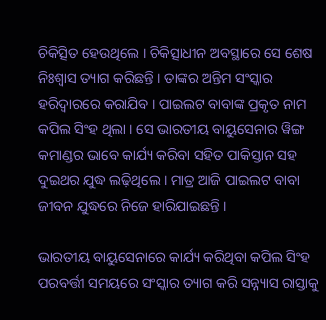ଚିକିତ୍ସିତ ହେଉଥିଲେ । ଚିକିତ୍ସାଧୀନ ଅବସ୍ଥାରେ ସେ ଶେଷ ନିଃଶ୍ୱାସ ତ୍ୟାଗ କରିଛନ୍ତି । ତାଙ୍କର ଅନ୍ତିମ ସଂସ୍କାର ହରିଦ୍ୱାରରେ କରାଯିବ । ପାଇଲଟ ବାବାଙ୍କ ପ୍ରକୃତ ନାମ କପିଲ ସିଂହ ଥିଲା । ସେ ଭାରତୀୟ ବାୟୁସେନାର ୱିଙ୍ଗ କମାଣ୍ଡର ଭାବେ କାର୍ଯ୍ୟ କରିବା ସହିତ ପାକିସ୍ତାନ ସହ ଦୁଇଥର ଯୁଦ୍ଧ ଲଢ଼ିଥିଲେ । ମାତ୍ର ଆଜି ପାଇଲଟ ବାବା ଜୀବନ ଯୁଦ୍ଧରେ ନିଜେ ହାରିଯାଇଛନ୍ତି ।

ଭାରତୀୟ ବାୟୁସେନାରେ କାର୍ଯ୍ୟ କରିଥିବା କପିଲ ସିଂହ ପରବର୍ତ୍ତୀ ସମୟରେ ସଂସ୍କାର ତ୍ୟାଗ କରି ସନ୍ନ୍ୟାସ ରାସ୍ତାକୁ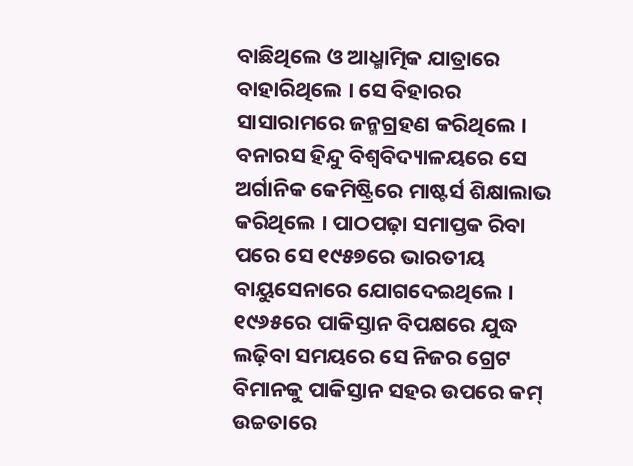ବାଛିଥିଲେ ଓ ଆଧ୍ମାତ୍ମିକ ଯାତ୍ରାରେ ବାହାରିଥିଲେ । ସେ ବିହାରର ସାସାରାମରେ ଜନ୍ମଗ୍ରହଣ କରିଥିଲେ । ବନାରସ ହିନ୍ଦୁ ବିଶ୍ୱବିଦ୍ୟାଳୟରେ ସେ ଅର୍ଗାନିକ କେମିଷ୍ଟ୍ରିରେ ମାଷ୍ଟର୍ସ ଶିକ୍ଷାଲାଭ କରିଥିଲେ । ପାଠପଢ଼ା ସମାପ୍ତକ ରିବା ପରେ ସେ ୧୯୫୭ରେ ଭାରତୀୟ ବାୟୁସେନାରେ ଯୋଗଦେଇଥିଲେ । ୧୯୬୫ରେ ପାକିସ୍ତାନ ବିପକ୍ଷରେ ଯୁଦ୍ଧ ଲଢ଼ିବା ସମୟରେ ସେ ନିଜର ଗ୍ରେଟ ବିମାନକୁ ପାକିସ୍ତାନ ସହର ଉପରେ କମ୍ ଉଚ୍ଚତାରେ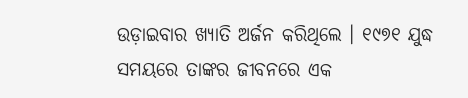ଉଡ଼ାଇବାର ଖ୍ୟାତି ଅର୍ଜନ କରିଥିଲେ । ୧୯୭୧ ଯୁଦ୍ଧ ସମୟରେ ତାଙ୍କର ଜୀବନରେ ଏକ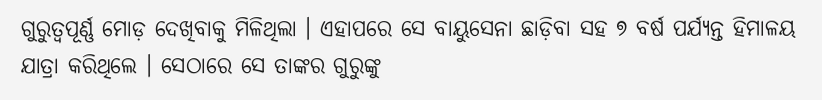ଗୁରୁତ୍ୱପୂର୍ଣ୍ଣ ମୋଡ଼ ଦେଖିବାକୁ ମିଳିଥିଲା । ଏହାପରେ ସେ ବାୟୁସେନା ଛାଡ଼ିବା ସହ ୭ ବର୍ଷ ପର୍ଯ୍ୟନ୍ତ ହିମାଳୟ ଯାତ୍ରା କରିଥିଲେ । ସେଠାରେ ସେ ତାଙ୍କର ଗୁରୁଙ୍କୁ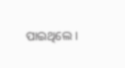ପାଇଥିଲେ ।